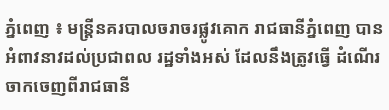ភ្នំពេញ ៖ មន្ដ្រីនគរបាលចរាចរផ្លូវគោក រាជធានីភ្នំពេញ បានអំពាវនាវដល់ប្រជាពល រដ្ឋទាំងអស់ ដែលនឹងត្រូវធ្វើ ដំណើរ ចាកចេញពីរាជធានី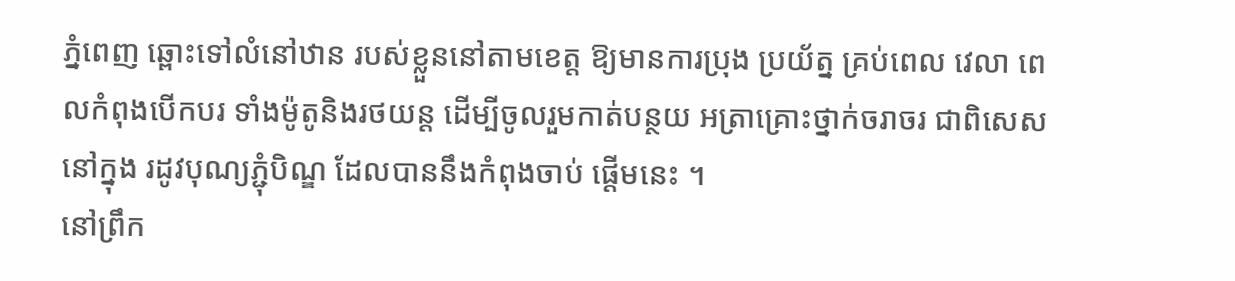ភ្នំពេញ ឆ្ពោះទៅលំនៅឋាន របស់ខ្លួននៅតាមខេត្ដ ឱ្យមានការប្រុង ប្រយ័ត្ន គ្រប់ពេល វេលា ពេលកំពុងបើកបរ ទាំងម៉ូតូនិងរថយន្ដ ដើម្បីចូលរួមកាត់បន្ថយ អត្រាគ្រោះថ្នាក់ចរាចរ ជាពិសេសនៅក្នុង រដូវបុណ្យភ្ជុំបិណ្ឌ ដែលបាននឹងកំពុងចាប់ ផ្ដើមនេះ ។
នៅព្រឹក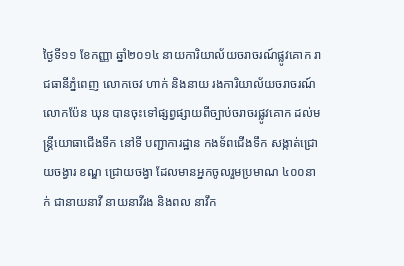ថ្ងៃទី១១ ខែកញ្ញា ឆ្នាំ២០១៤ នាយការិយាល័យចរាចរណ៍ផ្លូវគោក រាជធានីភ្នំពេញ លោកចេវ ហាក់ និងនាយ រងការិយាល័យចរាចរណ៍ លោកប៉ែន ឃុន បានចុះទៅផ្សព្វផ្សាយពីច្បាប់ចរាចរផ្លូវគោក ដល់មន្ដ្រីយោធាជើងទឹក នៅទី បញ្ជាការដ្ឋាន កងទ័ពជើងទឹក សង្កាត់ជ្រោយចង្វារ ខណ្ឌ ជ្រោយចង្វា ដែលមានអ្នកចូលរួមប្រមាណ ៤០០នាក់ ជានាយនាវី នាយនាវីរង និងពល នាវឹក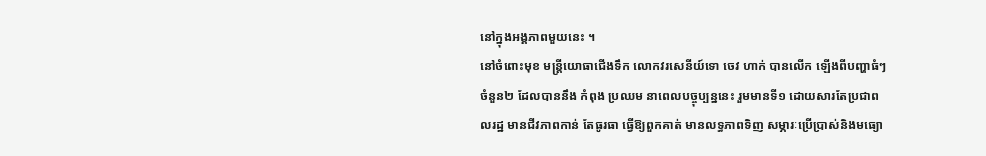នៅក្នុងអង្គភាពមួយនេះ ។
នៅចំពោះមុខ មន្ដ្រីយោធាជើងទឹក លោកវរសេនីយ៍ទោ ចេវ ហាក់ បានលើក ឡើងពីបញ្ហាធំៗ ចំនួន២ ដែលបាននឹង កំពុង ប្រឈម នាពេលបច្ចុប្បន្ននេះ រួមមានទី១ ដោយសារតែប្រជាពលរដ្ឋ មានជីវភាពកាន់ តែធូរធា ធ្វើឱ្យពួកគាត់ មានលទ្ធភាពទិញ សម្ភារៈប្រើប្រាស់និងមធ្យោ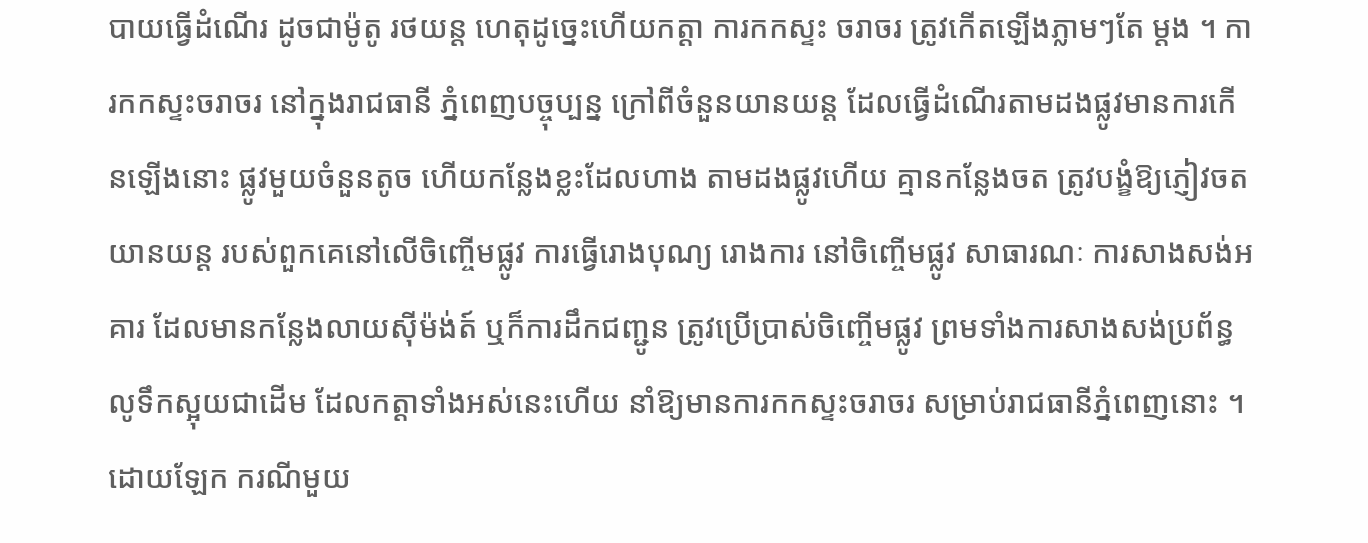បាយធ្វើដំណើរ ដូចជាម៉ូតូ រថយន្ដ ហេតុដូច្នេះហើយកត្ដា ការកកស្ទះ ចរាចរ ត្រូវកើតឡើងភ្លាមៗតែ ម្ដង ។ ការកកស្ទះចរាចរ នៅក្នុងរាជធានី ភ្នំពេញបច្ចុប្បន្ន ក្រៅពីចំនួនយានយន្ដ ដែលធ្វើដំណើរតាមដងផ្លូវមានការកើនឡើងនោះ ផ្លូវមួយចំនួនតូច ហើយកន្លែងខ្លះដែលហាង តាមដងផ្លូវហើយ គ្មានកន្លែងចត ត្រូវបង្ខំឱ្យភ្ញៀវចតយានយន្ដ របស់ពួកគេនៅលើចិញ្ចើមផ្លូវ ការធ្វើរោងបុណ្យ រោងការ នៅចិញ្ចើមផ្លូវ សាធារណៈ ការសាងសង់អគារ ដែលមានកន្លែងលាយស៊ីម៉ង់ត៍ ឬក៏ការដឹកជញ្ជូន ត្រូវប្រើប្រាស់ចិញ្ចើមផ្លូវ ព្រមទាំងការសាងសង់ប្រព័ន្ធលូទឹកស្អុយជាដើម ដែលកត្ដាទាំងអស់នេះហើយ នាំឱ្យមានការកកស្ទះចរាចរ សម្រាប់រាជធានីភ្នំពេញនោះ ។
ដោយឡែក ករណីមួយ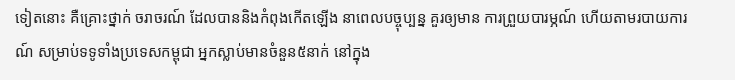ទៀតនោះ គឺគ្រោះថ្នាក់ ចរាចរណ៍ ដែលបាននិងកំពុងកើតឡើង នាពេលបច្ចុប្បន្ន គួរឲ្យមាន ការព្រួយបារម្ភណ៍ ហើយតាមរបាយការណ៍ សម្រាប់ទទូទាំងប្រទេសកម្ពុជា អ្នកស្លាប់មានចំនួន៥នាក់ នៅក្នុង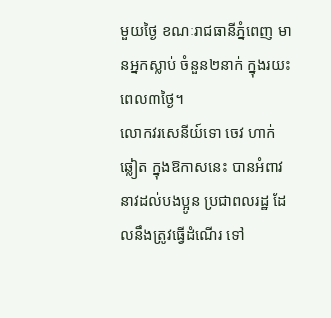មួយថ្ងៃ ខណៈរាជធានីភ្នំពេញ មានអ្នកស្លាប់ ចំនួន២នាក់ ក្នុងរយះពេល៣ថ្ងៃ។
លោកវរសេនីយ៍ទោ ចេវ ហាក់ ឆ្លៀត ក្នុងឱកាសនេះ បានអំពាវនាវដល់បងប្អូន ប្រជាពលរដ្ឋ ដែលនឹងត្រូវធ្វើដំណើរ ទៅ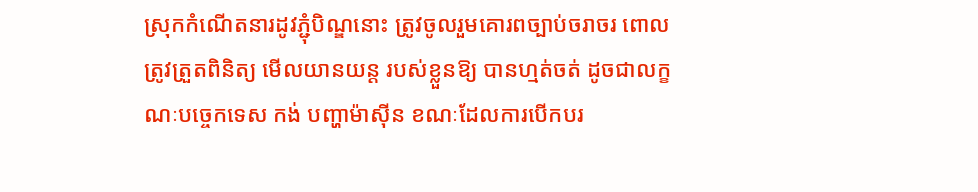ស្រុកកំណើតនារដូវភ្ជុំបិណ្ឌនោះ ត្រូវចូលរួមគោរពច្បាប់ចរាចរ ពោលត្រូវត្រួតពិនិត្យ មើលយានយន្ដ របស់ខ្លួនឱ្យ បានហ្មត់ចត់ ដូចជាលក្ខណៈបច្ចេកទេស កង់ បញ្ហាម៉ាស៊ីន ខណៈដែលការបើកបរ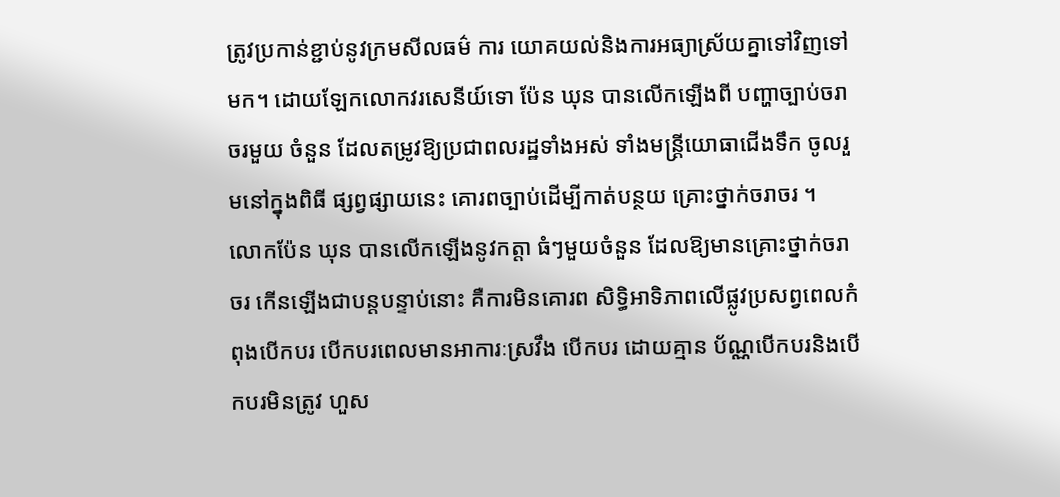ត្រូវប្រកាន់ខ្ជាប់នូវក្រមសីលធម៌ ការ យោគយល់និងការអធ្យាស្រ័យគ្នាទៅវិញទៅមក។ ដោយឡែកលោកវរសេនីយ៍ទោ ប៉ែន ឃុន បានលើកឡើងពី បញ្ហាច្បាប់ចរាចរមួយ ចំនួន ដែលតម្រូវឱ្យប្រជាពលរដ្ឋទាំងអស់ ទាំងមន្ដ្រីយោធាជើងទឹក ចូលរួមនៅក្នុងពិធី ផ្សព្វផ្សាយនេះ គោរពច្បាប់ដើម្បីកាត់បន្ថយ គ្រោះថ្នាក់ចរាចរ ។
លោកប៉ែន ឃុន បានលើកឡើងនូវកត្ដា ធំៗមួយចំនួន ដែលឱ្យមានគ្រោះថ្នាក់ចរាចរ កើនឡើងជាបន្ដបន្ទាប់នោះ គឺការមិនគោរព សិទ្ធិអាទិភាពលើផ្លូវប្រសព្វពេលកំពុងបើកបរ បើកបរពេលមានអាការៈស្រវឹង បើកបរ ដោយគ្មាន ប័ណ្ណបើកបរនិងបើកបរមិនត្រូវ ហួស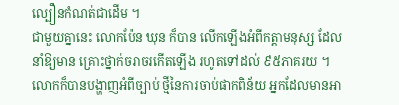ល្បឿនកំណត់ជាដើម ។
ជាមួយគ្នានេះ លោកប៉ែន ឃុន ក៏បាន លើកឡើងអំពីកត្ដាមនុស្ស ដែលនាំឱ្យមាន គ្រោះថ្នាក់ចរាចរកើតឡើង រហូតទៅដល់ ៩៥ភាគរយ ។
លោកក៏បានបង្ហាញអំពីច្បាប់ ថ្មីនៃការចាប់ផាកពិន័យ អ្នកដែលមានអា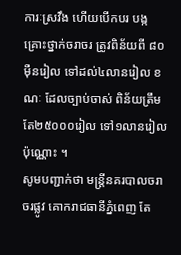ការៈស្រវឹង ហើយបើកបរ បង្កគ្រោះថ្នាក់ចរាចរ ត្រូវពិន័យពី ៨០ម៉ឺនរៀល ទៅដល់៤លានរៀល ខណៈ ដែលច្បាប់ចាស់ ពិន័យត្រឹមតែ២៥០០០រៀល ទៅ១លានរៀល ប៉ុណ្ណោះ ។
សូមបញ្ជាក់ថា មន្ដ្រីនគរបាលចរាចរផ្លូវ គោករាជធានីភ្នំពេញ តែ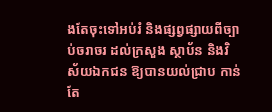ងតែចុះទៅអប់រំ និងផ្សព្វផ្សាយពីច្បាប់ចរាចរ ដល់ក្រសួង ស្ថាប័ន និងវិស័យឯកជន ឱ្យបានយល់ជ្រាប កាន់តែ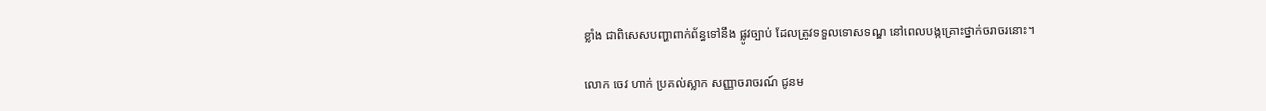ខ្លាំង ជាពិសេសបញ្ហាពាក់ព័ន្ធទៅនឹង ផ្លូវច្បាប់ ដែលត្រូវទទួលទោសទណ្ឌ នៅពេលបង្កគ្រោះថ្នាក់ចរាចរនោះ។

លោក ចេវ ហាក់ ប្រគល់ស្លាក សញ្ញាចរាចរណ៍ ជូនម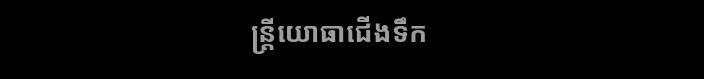ន្រ្តីយោធាជើងទឹក